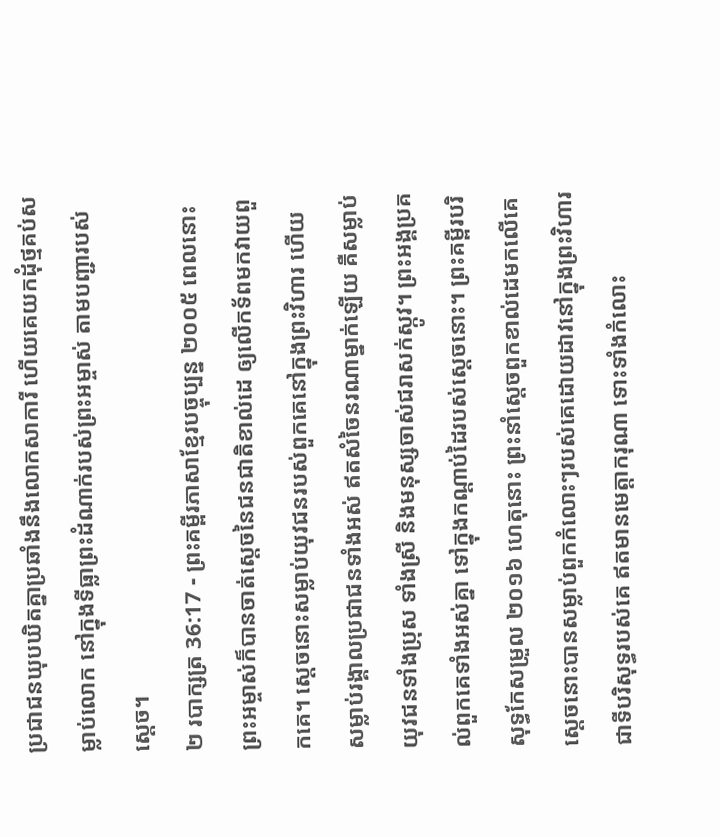ប្រជាជនឃុបឃិតគ្នាប្រឆាំងនឹងលោកសាការី ហើយគេយកដុំថ្មគប់សម្លាប់លោក នៅក្នុងទីធ្លាព្រះដំណាក់របស់ព្រះអម្ចាស់ តាមបញ្ជារបស់ស្ដេច។
២ របាក្សត្រ 36:17 - ព្រះគម្ពីរភាសាខ្មែរបច្ចុប្បន្ន ២០០៥ ពេលនោះ ព្រះអម្ចាស់ក៏បានចាត់ស្ដេចនៃជនជាតិខាល់ដេ ឲ្យលើកទ័ពមកវាយពួកគេ។ ស្ដេចនោះសម្លាប់យុវជនរបស់ពួកគេនៅក្នុងព្រះវិហារ ហើយសម្លាប់រង្គាលប្រជាជនទាំងអស់ ឥតសំចៃនរណាម្នាក់ឡើយ គឺសម្លាប់យុវជនទាំងប្រុស ទាំងស្រី និងមនុស្សចាស់ជរាសក់ស្កូវ។ ព្រះអង្គប្រគល់ពួកគេទាំងអស់គ្នា ទៅក្នុងកណ្ដាប់ដៃរបស់ស្ដេចនោះ។ ព្រះគម្ពីរបរិសុទ្ធកែសម្រួល ២០១៦ ហេតុនោះ ព្រះនាំស្តេចពួកខាល់ដេមកលើគេ ស្តេចនោះបានសម្លាប់ពួកកំលោះៗរបស់គេដោយដាវនៅក្នុងព្រះវិហារ ជាទីបរិសុទ្ធរបស់គេ ឥតមានមេត្តាករុណា ទោះទាំងកំលោះ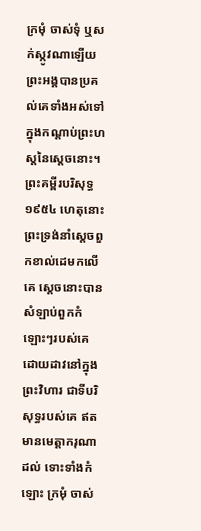ក្រមុំ ចាស់ទុំ ឬសក់ស្កូវណាឡើយ ព្រះអង្គបានប្រគល់គេទាំងអស់ទៅក្នុងកណ្ដាប់ព្រះហស្តនៃស្តេចនោះ។ ព្រះគម្ពីរបរិសុទ្ធ ១៩៥៤ ហេតុនោះ ព្រះទ្រង់នាំស្តេចពួកខាល់ដេមកលើគេ ស្តេចនោះបានសំឡាប់ពួកកំឡោះៗរបស់គេដោយដាវនៅក្នុងព្រះវិហារ ជាទីបរិសុទ្ធរបស់គេ ឥតមានមេត្តាករុណាដល់ ទោះទាំងកំឡោះ ក្រមុំ ចាស់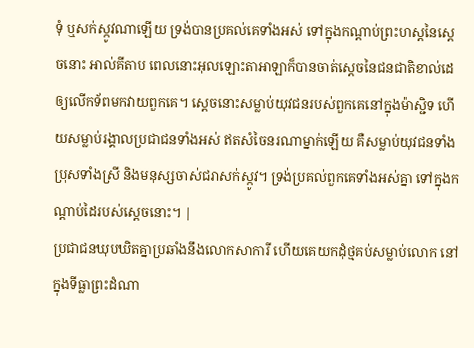ទុំ ឬសក់ស្កូវណាឡើយ ទ្រង់បានប្រគល់គេទាំងអស់ ទៅក្នុងកណ្តាប់ព្រះហស្តនៃស្តេចនោះ អាល់គីតាប ពេលនោះអុលឡោះតាអាឡាក៏បានចាត់ស្តេចនៃជនជាតិខាល់ដេ ឲ្យលើកទ័ពមកវាយពួកគេ។ ស្តេចនោះសម្លាប់យុវជនរបស់ពួកគេនៅក្នុងម៉ាស្ជិទ ហើយសម្លាប់រង្គាលប្រជាជនទាំងអស់ ឥតសំចៃនរណាម្នាក់ឡើយ គឺសម្លាប់យុវជនទាំងប្រុសទាំងស្រី និងមនុស្សចាស់ជរាសក់ស្កូវ។ ទ្រង់ប្រគល់ពួកគេទាំងអស់គ្នា ទៅក្នុងកណ្តាប់ដៃរបស់ស្តេចនោះ។ |
ប្រជាជនឃុបឃិតគ្នាប្រឆាំងនឹងលោកសាការី ហើយគេយកដុំថ្មគប់សម្លាប់លោក នៅក្នុងទីធ្លាព្រះដំណា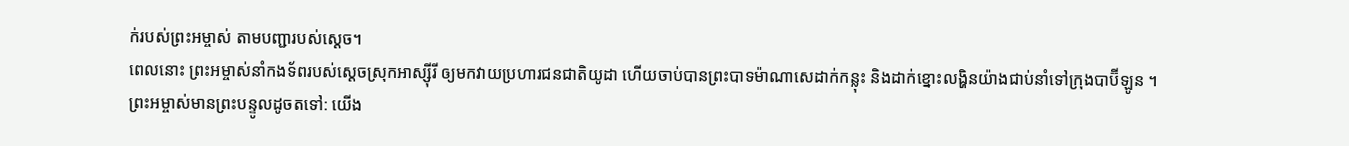ក់របស់ព្រះអម្ចាស់ តាមបញ្ជារបស់ស្ដេច។
ពេលនោះ ព្រះអម្ចាស់នាំកងទ័ពរបស់ស្ដេចស្រុកអាស្ស៊ីរី ឲ្យមកវាយប្រហារជនជាតិយូដា ហើយចាប់បានព្រះបាទម៉ាណាសេដាក់កន្លុះ និងដាក់ខ្នោះលង្ហិនយ៉ាងជាប់នាំទៅក្រុងបាប៊ីឡូន ។
ព្រះអម្ចាស់មានព្រះបន្ទូលដូចតទៅ: យើង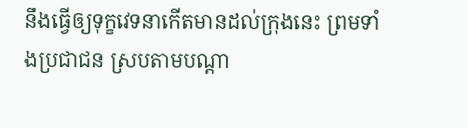នឹងធ្វើឲ្យទុក្ខវេទនាកើតមានដល់ក្រុងនេះ ព្រមទាំងប្រជាជន ស្របតាមបណ្ដា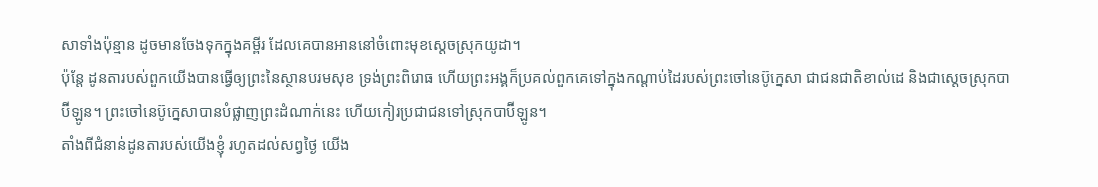សាទាំងប៉ុន្មាន ដូចមានចែងទុកក្នុងគម្ពីរ ដែលគេបានអាននៅចំពោះមុខស្ដេចស្រុកយូដា។
ប៉ុន្តែ ដូនតារបស់ពួកយើងបានធ្វើឲ្យព្រះនៃស្ថានបរមសុខ ទ្រង់ព្រះពិរោធ ហើយព្រះអង្គក៏ប្រគល់ពួកគេទៅក្នុងកណ្ដាប់ដៃរបស់ព្រះចៅនេប៊ូក្នេសា ជាជនជាតិខាល់ដេ និងជាស្ដេចស្រុកបាប៊ីឡូន។ ព្រះចៅនេប៊ូក្នេសាបានបំផ្លាញព្រះដំណាក់នេះ ហើយកៀរប្រជាជនទៅស្រុកបាប៊ីឡូន។
តាំងពីជំនាន់ដូនតារបស់យើងខ្ញុំ រហូតដល់សព្វថ្ងៃ យើង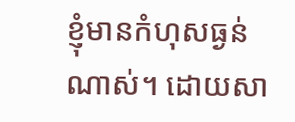ខ្ញុំមានកំហុសធ្ងន់ណាស់។ ដោយសា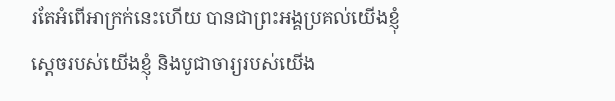រតែអំពើអាក្រក់នេះហើយ បានជាព្រះអង្គប្រគល់យើងខ្ញុំ ស្ដេចរបស់យើងខ្ញុំ និងបូជាចារ្យរបស់យើង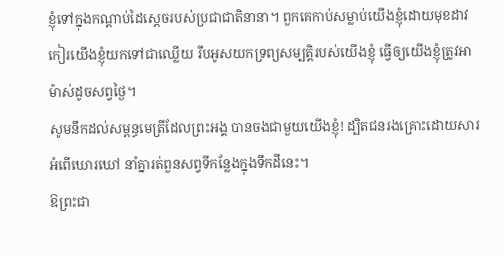ខ្ញុំទៅក្នុងកណ្ដាប់ដៃស្ដេចរបស់ប្រជាជាតិនានា។ ពួកគេកាប់សម្លាប់យើងខ្ញុំដោយមុខដាវ កៀរយើងខ្ញុំយកទៅជាឈ្លើយ រឹបអូសយកទ្រព្យសម្បត្តិរបស់យើងខ្ញុំ ធ្វើឲ្យយើងខ្ញុំត្រូវអាម៉ាស់ដូចសព្វថ្ងៃ។
សូមនឹកដល់សម្ពន្ធមេត្រីដែលព្រះអង្គ បានចងជាមួយយើងខ្ញុំ! ដ្បិតជនរងគ្រោះដោយសារអំពើឃោរឃៅ នាំគ្នារត់ពួនសព្វទីកន្លែងក្នុងទឹកដីនេះ។
ឱព្រះជា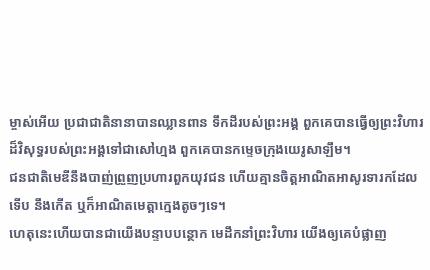ម្ចាស់អើយ ប្រជាជាតិនានាបានឈ្លានពាន ទឹកដីរបស់ព្រះអង្គ ពួកគេបានធ្វើឲ្យព្រះវិហារ ដ៏វិសុទ្ធរបស់ព្រះអង្គទៅជាសៅហ្មង ពួកគេបានកម្ទេចក្រុងយេរូសាឡឹម។
ជនជាតិមេឌីនឹងបាញ់ព្រួញប្រហារពួកយុវជន ហើយគ្មានចិត្តអាណិតអាសូរទារកដែលទើប នឹងកើត ឬក៏អាណិតមេត្តាក្មេងតូចៗទេ។
ហេតុនេះហើយបានជាយើងបន្ទាបបន្ថោក មេដឹកនាំព្រះវិហារ យើងឲ្យគេបំផ្លាញ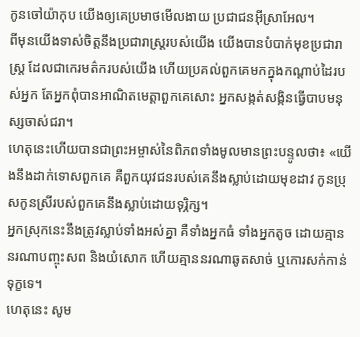កូនចៅយ៉ាកុប យើងឲ្យគេប្រមាថមើលងាយ ប្រជាជនអ៊ីស្រាអែល។
ពីមុនយើងទាស់ចិត្តនឹងប្រជារាស្ត្ររបស់យើង យើងបានបំបាក់មុខប្រជារាស្ត្រ ដែលជាកេរមត៌ករបស់យើង ហើយប្រគល់ពួកគេមកក្នុងកណ្ដាប់ដៃរបស់អ្នក តែអ្នកពុំបានអាណិតមេត្តាពួកគេសោះ អ្នកសង្កត់សង្កិនធ្វើបាបមនុស្សចាស់ជរា។
ហេតុនេះហើយបានជាព្រះអម្ចាស់នៃពិភពទាំងមូលមានព្រះបន្ទូលថា៖ «យើងនឹងដាក់ទោសពួកគេ គឺពួកយុវជនរបស់គេនឹងស្លាប់ដោយមុខដាវ កូនប្រុសកូនស្រីរបស់ពួកគេនឹងស្លាប់ដោយទុរ្ភិក្ស។
អ្នកស្រុកនេះនឹងត្រូវស្លាប់ទាំងអស់គ្នា គឺទាំងអ្នកធំ ទាំងអ្នកតូច ដោយគ្មាននរណាបញ្ចុះសព និងយំសោក ហើយគ្មាននរណាឆូតសាច់ ឬកោរសក់កាន់ទុក្ខទេ។
ហេតុនេះ សូម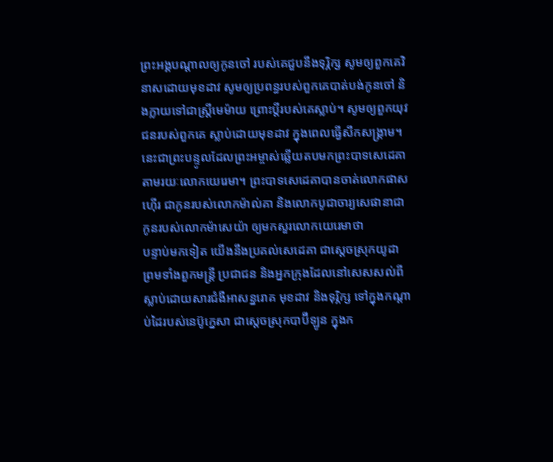ព្រះអង្គបណ្ដាលឲ្យកូនចៅ របស់គេជួបនឹងទុរ្ភិក្ស សូមឲ្យពួកគេវិនាសដោយមុខដាវ សូមឲ្យប្រពន្ធរបស់ពួកគេបាត់បង់កូនចៅ និងក្លាយទៅជាស្ត្រីមេម៉ាយ ព្រោះប្ដីរបស់គេស្លាប់។ សូមឲ្យពួកយុវជនរបស់ពួកគេ ស្លាប់ដោយមុខដាវ ក្នុងពេលធ្វើសឹកសង្គ្រាម។
នេះជាព្រះបន្ទូលដែលព្រះអម្ចាស់ឆ្លើយតបមកព្រះបាទសេដេគា តាមរយៈលោកយេរេមា។ ព្រះបាទសេដេគាបានចាត់លោកផាសហ៊ើរ ជាកូនរបស់លោកម៉ាល់គា និងលោកបូជាចារ្យសេផានាជាកូនរបស់លោកម៉ាសេយ៉ា ឲ្យមកសួរលោកយេរេមាថា
បន្ទាប់មកទៀត យើងនឹងប្រគល់សេដេគា ជាស្ដេចស្រុកយូដា ព្រមទាំងពួកមន្ត្រី ប្រជាជន និងអ្នកក្រុងដែលនៅសេសសល់ពីស្លាប់ដោយសារជំងឺអាសន្នរោគ មុខដាវ និងទុរ្ភិក្ស ទៅក្នុងកណ្ដាប់ដៃរបស់នេប៊ូក្នេសា ជាស្ដេចស្រុកបាប៊ីឡូន ក្នុងក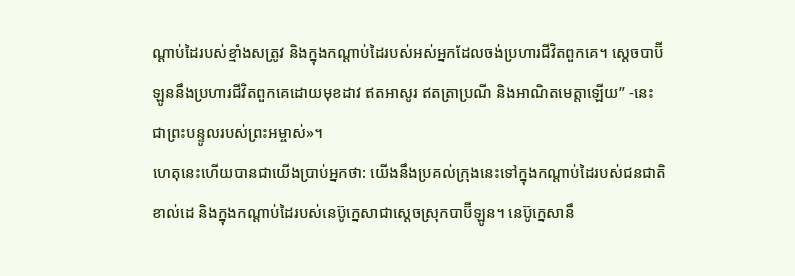ណ្ដាប់ដៃរបស់ខ្មាំងសត្រូវ និងក្នុងកណ្ដាប់ដៃរបស់អស់អ្នកដែលចង់ប្រហារជីវិតពួកគេ។ ស្ដេចបាប៊ីឡូននឹងប្រហារជីវិតពួកគេដោយមុខដាវ ឥតអាសូរ ឥតត្រាប្រណី និងអាណិតមេត្តាឡើយ” -នេះជាព្រះបន្ទូលរបស់ព្រះអម្ចាស់»។
ហេតុនេះហើយបានជាយើងប្រាប់អ្នកថា: យើងនឹងប្រគល់ក្រុងនេះទៅក្នុងកណ្ដាប់ដៃរបស់ជនជាតិខាល់ដេ និងក្នុងកណ្ដាប់ដៃរបស់នេប៊ូក្នេសាជាស្ដេចស្រុកបាប៊ីឡូន។ នេប៊ូក្នេសានឹ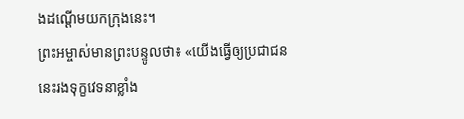ងដណ្ដើមយកក្រុងនេះ។
ព្រះអម្ចាស់មានព្រះបន្ទូលថា៖ «យើងធ្វើឲ្យប្រជាជននេះរងទុក្ខវេទនាខ្លាំង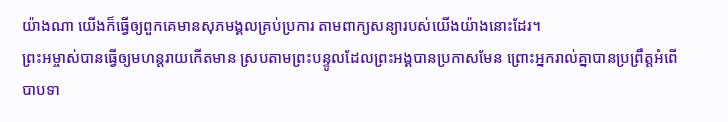យ៉ាងណា យើងក៏ធ្វើឲ្យពួកគេមានសុភមង្គលគ្រប់ប្រការ តាមពាក្យសន្យារបស់យើងយ៉ាងនោះដែរ។
ព្រះអម្ចាស់បានធ្វើឲ្យមហន្តរាយកើតមាន ស្របតាមព្រះបន្ទូលដែលព្រះអង្គបានប្រកាសមែន ព្រោះអ្នករាល់គ្នាបានប្រព្រឹត្តអំពើបាបទា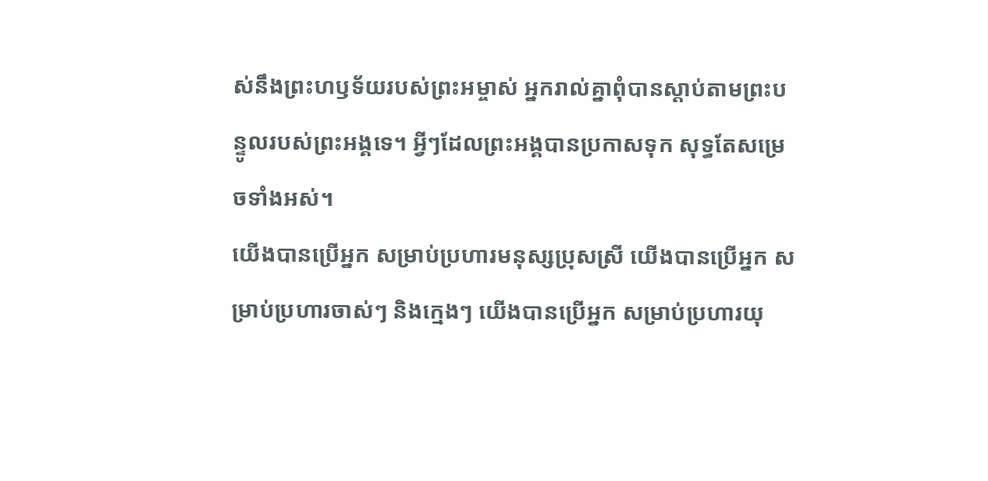ស់នឹងព្រះហឫទ័យរបស់ព្រះអម្ចាស់ អ្នករាល់គ្នាពុំបានស្ដាប់តាមព្រះបន្ទូលរបស់ព្រះអង្គទេ។ អ្វីៗដែលព្រះអង្គបានប្រកាសទុក សុទ្ធតែសម្រេចទាំងអស់។
យើងបានប្រើអ្នក សម្រាប់ប្រហារមនុស្សប្រុសស្រី យើងបានប្រើអ្នក សម្រាប់ប្រហារចាស់ៗ និងក្មេងៗ យើងបានប្រើអ្នក សម្រាប់ប្រហារយុ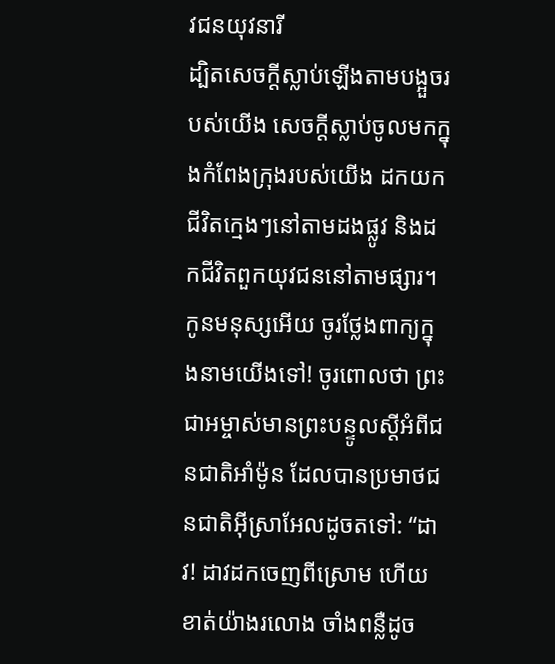វជនយុវនារី
ដ្បិតសេចក្ដីស្លាប់ឡើងតាមបង្អួចរបស់យើង សេចក្ដីស្លាប់ចូលមកក្នុងកំពែងក្រុងរបស់យើង ដកយកជីវិតក្មេងៗនៅតាមដងផ្លូវ និងដកជីវិតពួកយុវជននៅតាមផ្សារ។
កូនមនុស្សអើយ ចូរថ្លែងពាក្យក្នុងនាមយើងទៅ! ចូរពោលថា ព្រះជាអម្ចាស់មានព្រះបន្ទូលស្ដីអំពីជនជាតិអាំម៉ូន ដែលបានប្រមាថជនជាតិអ៊ីស្រាអែលដូចតទៅ: “ដាវ! ដាវដកចេញពីស្រោម ហើយខាត់យ៉ាងរលោង ចាំងពន្លឺដូច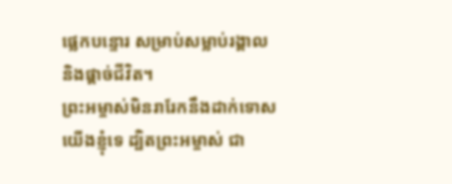ផ្លេកបន្ទោរ សម្រាប់សម្លាប់រង្គាល និងផ្ដាច់ជីវិត។
ព្រះអម្ចាស់មិនរារែកនឹងដាក់ទោសយើងខ្ញុំទេ ដ្បិតព្រះអម្ចាស់ ជា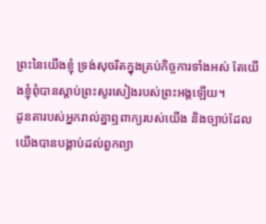ព្រះនៃយើងខ្ញុំ ទ្រង់សុចរិតក្នុងគ្រប់កិច្ចការទាំងអស់ តែយើងខ្ញុំពុំបានស្ដាប់ព្រះសូរសៀងរបស់ព្រះអង្គឡើយ។
ដូនតារបស់អ្នករាល់គ្នាឮពាក្យរបស់យើង និងច្បាប់ដែលយើងបានបង្គាប់ដល់ពួកព្យា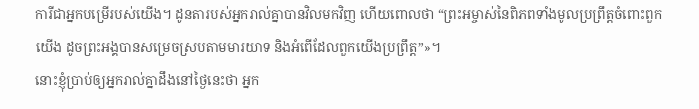ការីជាអ្នកបម្រើរបស់យើង។ ដូនតារបស់អ្នករាល់គ្នាបានវិលមកវិញ ហើយពោលថា “ព្រះអម្ចាស់នៃពិភពទាំងមូលប្រព្រឹត្តចំពោះពួកយើង ដូចព្រះអង្គបានសម្រេចស្របតាមមារយាទ និងអំពើដែលពួកយើងប្រព្រឹត្ត”»។
នោះខ្ញុំប្រាប់ឲ្យអ្នករាល់គ្នាដឹងនៅថ្ងៃនេះថា អ្នក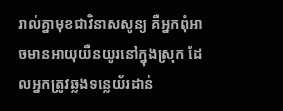រាល់គ្នាមុខជាវិនាសសូន្យ គឺអ្នកពុំអាចមានអាយុយឺនយូរនៅក្នុងស្រុក ដែលអ្នកត្រូវឆ្លងទន្លេយ័រដាន់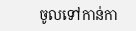ចូលទៅកាន់កា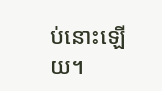ប់នោះឡើយ។